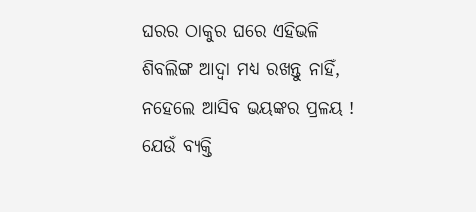ଘରର ଠାକୁର ଘରେ ଏହିଭଳି ଶିବଲିଙ୍ଗ ଆଦ୍ୱା ମଧ୍ୟ ରଖନ୍ତୁ ନାହିଁ, ନହେଲେ ଆସିବ ଭୟଙ୍କର ପ୍ରଳୟ !
ଯେଉଁ ବ୍ୟକ୍ତି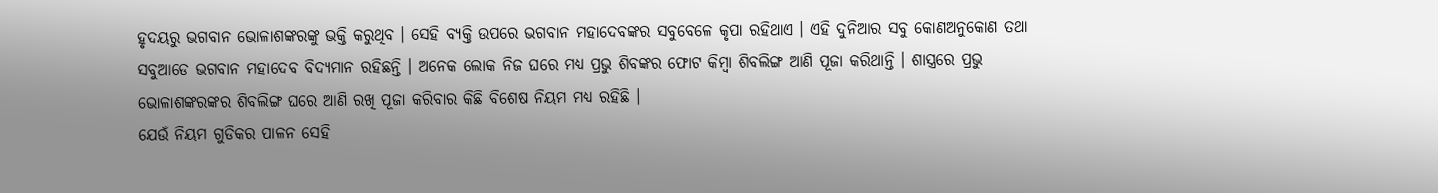ହୃଦୟରୁ ଭଗବାନ ଭୋଳାଶଙ୍କରଙ୍କୁ ଭକ୍ତି କରୁଥିବ । ସେହି ବ୍ୟକ୍ତି ଉପରେ ଭଗବାନ ମହାଦେବଙ୍କର ସବୁବେଳେ କୃପା ରହିଥାଏ । ଏହି ଦୁନିଆର ସବୁ କୋଣଅନୁକୋଣ ତଥା ସବୁଆଡେ ଭଗବାନ ମହାଦେବ ବିଦ୍ୟମାନ ରହିଛନ୍ତି । ଅନେକ ଲୋକ ନିଜ ଘରେ ମଧ୍ୟ ପ୍ରଭୁ ଶିବଙ୍କର ଫୋଟ କିମ୍ବା ଶିବଲିଙ୍ଗ ଆଣି ପୂଜା କରିଥାନ୍ତି । ଶାସ୍ତ୍ରରେ ପ୍ରଭୁ ଭୋଳାଶଙ୍କରଙ୍କର ଶିବଲିଙ୍ଗ ଘରେ ଆଣି ରଖି ପୂଜା କରିବାର କିଛି ବିଶେଷ ନିୟମ ମଧ୍ୟ ରହିଛି ।
ଯେଉଁ ନିୟମ ଗୁଡିକର ପାଳନ ସେହି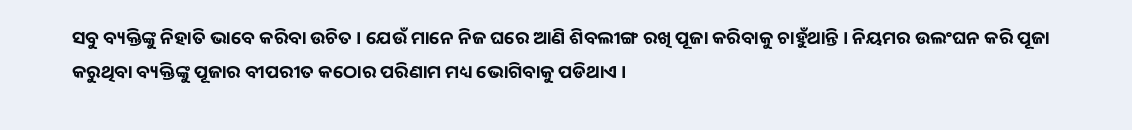ସବୁ ବ୍ୟକ୍ତିଙ୍କୁ ନିହାତି ଭାବେ କରିବା ଉଚିତ । ଯେଉଁ ମାନେ ନିଜ ଘରେ ଆଣି ଶିବଲୀଙ୍ଗ ରଖି ପୂଜା କରିବାକୁ ଚାହୁଁଥାନ୍ତି । ନିୟମର ଉଲଂଘନ କରି ପୂଜା କରୁଥିବା ବ୍ୟକ୍ତିଙ୍କୁ ପୂଜାର ବୀପରୀତ କଠୋର ପରିଣାମ ମଧ୍ୟ ଭୋଗିବାକୁ ପଡିଥାଏ ।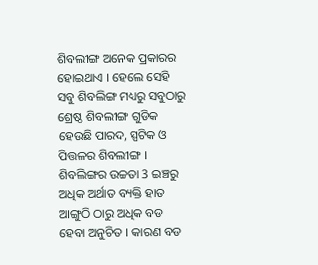ଶିବଲୀଙ୍ଗ ଅନେକ ପ୍ରକାରର ହୋଇଥାଏ । ହେଲେ ସେହି ସବୁ ଶିବଲିଙ୍ଗ ମଧ୍ୟରୁ ସବୁଠାରୁ ଶ୍ରେଷ୍ଠ ଶିବଲୀଙ୍ଗ ଗୁଡିକ ହେଉଛି ପାରଦ, ସ୍ପଟିକ ଓ ପିତ୍ତଳର ଶିବଲୀଙ୍ଗ ।
ଶିବଲିଙ୍ଗର ଉଚ୍ଚତା 3 ଇଞ୍ଚରୁ ଅଧିକ ଅର୍ଥାତ ବ୍ୟକ୍ତି ହାତ ଆଙ୍ଗୁଠି ଠାରୁ ଅଧିକ ବଡ ହେବା ଅନୁଚିତ । କାରଣ ବଡ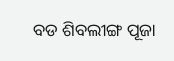ବଡ ଶିବଲୀଙ୍ଗ ପୂଜା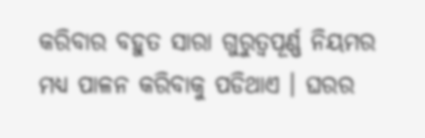କରିବାର ବହୁତ ସାରା ଗୁରୁତ୍ଵପୂର୍ଣ୍ଣ ନିୟମର ମଧ୍ୟ ପାଳନ କରିବାକୁ ପଡିଥାଏ । ଘରର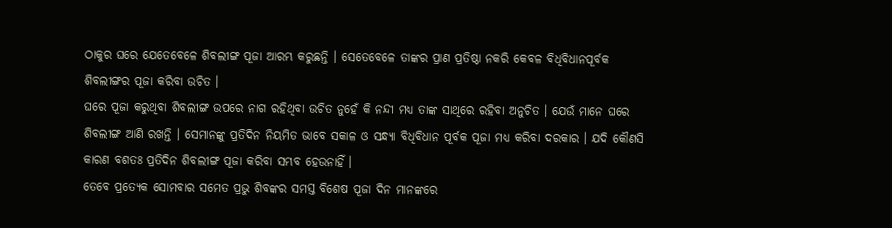ଠାକୁର ଘରେ ଯେତେବେଳେ ଶିବଲୀଙ୍ଗ ପୂଜା ଆରମ୍ଭ କରୁଛନ୍ତି । ସେତେବେଳେ ତାଙ୍କର ପ୍ରାଣ ପ୍ରତିଷ୍ଠା ନକରି କେବଳ ବିଧିବିଧାନପୂର୍ବକ ଶିବଲୀଙ୍ଗର ପୂଜା କରିବା ଉଚିତ ।
ଘରେ ପୂଜା କରୁଥିବା ଶିବଲୀଙ୍ଗ ଉପରେ ନାଗ ରହିଥିବା ଉଚିତ ନୁହେଁ କି ନନ୍ଦୀ ମଧ୍ୟ ତାଙ୍କ ସାଥିରେ ରହିବା ଅନୁଚିତ । ଯେଉଁ ମାନେ ଘରେ ଶିବଲୀଙ୍ଗ ଆଣି ରଖନ୍ତି । ସେମାନଙ୍କୁ ପ୍ରତିଦିନ ନିୟମିତ ଭାବେ ସକାଳ ଓ ସନ୍ଧ୍ଯା ବିଧିବିଧାନ ପୂର୍ବକ ପୂଜା ମଧ୍ୟ କରିବା ଦରକାର । ଯଦି କୌଣସି କାରଣ ବଶତଃ ପ୍ରତିଦିନ ଶିବଲୀଙ୍ଗ ପୂଜା କରିବା ସମ୍ଭବ ହେଉନାହିଁ ।
ତେବେ ପ୍ରତ୍ଯେକ ସୋମବାର ସମେତ ପ୍ରଭୁ ଶିବଙ୍କର ସମସ୍ତ ବିଶେଷ ପୂଜା ଦିନ ମାନଙ୍କରେ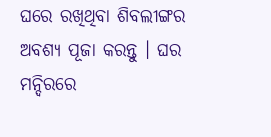ଘରେ ରଖିଥିବା ଶିବଲୀଙ୍ଗର ଅବଶ୍ୟ ପୂଜା କରନ୍ତୁ । ଘର ମନ୍ଦିରରେ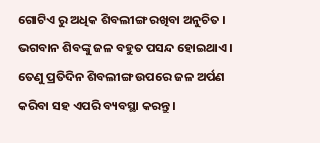ଗୋଟିଏ ରୁ ଅଧିକ ଶିବଲୀଙ୍ଗ ରଖିବା ଅନୁଚିତ । ଭଗବାନ ଶିବଙ୍କୁ ଜଳ ବହୁତ ପସନ୍ଦ ହୋଇଥାଏ । ତେଣୁ ପ୍ରତିଦିନ ଶିବଲୀଙ୍ଗ ଉପରେ ଜଳ ଅର୍ପଣ କରିବା ସହ ଏପରି ବ୍ୟବସ୍ଥା କରନ୍ତୁ ।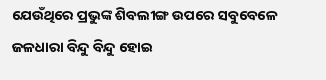ଯେଉଁଥିରେ ପ୍ରଭୁଙ୍କ ଶିବଲୀଙ୍ଗ ଉପରେ ସବୁବେଳେ ଜଳଧାରା ବିନ୍ଦୁ ବିନ୍ଦୁ ହୋଇ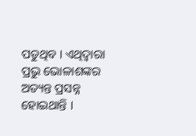ପଡୁଥିବ । ଏଥିଦ୍ବାରା ପ୍ରଭୁ ଭୋଳାଶଙ୍କର ଅତ୍ୟନ୍ତ ପ୍ରସନ୍ନ ହୋଇଥାନ୍ତି ।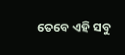ତେବେ ଏହି ସବୁ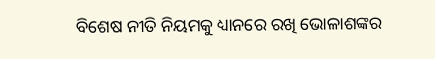ବିଶେଷ ନୀତି ନିୟମକୁ ଧ୍ୟାନରେ ରଖି ଭୋଳାଶଙ୍କର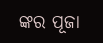ଙ୍କର ପୂଜା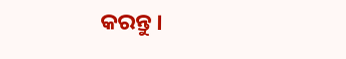କରନ୍ତୁ ।